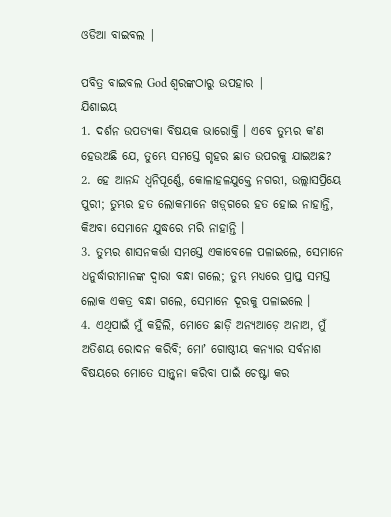ଓଡିଆ ବାଇବଲ |

ପବିତ୍ର ବାଇବଲ God ଶ୍ବରଙ୍କଠାରୁ ଉପହାର |
ଯିଶାଇୟ
1. ଦର୍ଶନ ଉପତ୍ୟକା ବିଷୟକ ଭାରୋକ୍ତି । ଏବେ ତୁମ୍ଭର କʼଣ ହେଉଅଛି ଯେ, ତୁମ୍ଭେ ସମସ୍ତେ ଗୃହର ଛାତ ଉପରକୁ ଯାଇଅଛ?
2. ହେ ଆନନ୍ଦ ଧ୍ଵନିପୂର୍ଣ୍ଣେ, କୋଳାହଳଯୁକ୍ତେ ନଗରୀ, ଉଲ୍ଲାସପ୍ରିୟେ ପୁରୀ; ତୁମ୍ଭର ହତ ଲୋକମାନେ ଖଡ଼୍‍ଗରେ ହତ ହୋଇ ନାହାନ୍ତି, କିଅବା ସେମାନେ ଯୁଦ୍ଧରେ ମରି ନାହାନ୍ତି ।
3. ତୁମ୍ଭର ଶାସନକର୍ତ୍ତା ସମସ୍ତେ ଏକାବେଳେ ପଳାଇଲେ, ସେମାନେ ଧନୁର୍ଦ୍ଧାରୀମାନଙ୍କ ଦ୍ଵାରା ବନ୍ଧା ଗଲେ; ତୁମ୍ଭ ମଧ୍ୟରେ ପ୍ରାପ୍ତ ସମସ୍ତ ଲୋକ ଏକତ୍ର ବନ୍ଧା ଗଲେ, ସେମାନେ ଦୂରକୁ ପଳାଇଲେ ।
4. ଏଥିପାଇଁ ମୁଁ କହିଲି, ମୋତେ ଛାଡ଼ି ଅନ୍ୟଆଡ଼େ ଅନାଅ, ମୁଁ ଅତିଶୟ ରୋଦନ କରିବି; ମୋʼ ଗୋଷ୍ଠୀୟ କନ୍ୟାର ସର୍ବନାଶ ବିଷୟରେ ମୋତେ ସାନ୍ତ୍ଵନା କରିବା ପାଇଁ ଚେଷ୍ଟା କର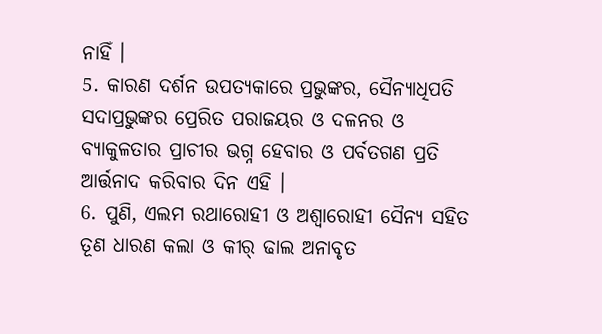ନାହିଁ ।
5. କାରଣ ଦର୍ଶନ ଉପତ୍ୟକାରେ ପ୍ରଭୁଙ୍କର, ସୈନ୍ୟାଧିପତି ସଦାପ୍ରଭୁଙ୍କର ପ୍ରେରିତ ପରାଜୟର ଓ ଦଳନର ଓ ବ୍ୟାକୁଳତାର ପ୍ରାଚୀର ଭଗ୍ନ ହେବାର ଓ ପର୍ବତଗଣ ପ୍ରତି ଆର୍ତ୍ତନାଦ କରିବାର ଦିନ ଏହି ।
6. ପୁଣି, ଏଲମ ରଥାରୋହୀ ଓ ଅଶ୍ଵାରୋହୀ ସୈନ୍ୟ ସହିତ ତୂଣ ଧାରଣ କଲା ଓ କୀର୍ ଢାଲ ଅନାବୃତ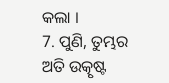କଲା ।
7. ପୁଣି, ତୁମ୍ଭର ଅତି ଉତ୍କୃଷ୍ଟ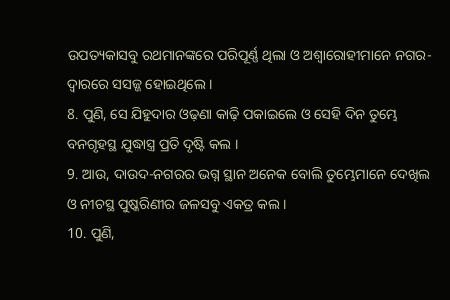ଉପତ୍ୟକାସବୁ ରଥମାନଙ୍କରେ ପରିପୂର୍ଣ୍ଣ ଥିଲା ଓ ଅଶ୍ଵାରୋହୀମାନେ ନଗର-ଦ୍ଵାରରେ ସସଜ୍ଜ ହୋଇଥିଲେ ।
8. ପୁଣି, ସେ ଯିହୁଦାର ଓଢ଼ଣା କାଢ଼ି ପକାଇଲେ ଓ ସେହି ଦିନ ତୁମ୍ଭେ ବନଗୃହସ୍ଥ ଯୁଦ୍ଧାସ୍ତ୍ର ପ୍ରତି ଦୃଷ୍ଟି କଲ ।
9. ଆଉ, ଦାଉଦ-ନଗରର ଭଗ୍ନ ସ୍ଥାନ ଅନେକ ବୋଲି ତୁମ୍ଭେମାନେ ଦେଖିଲ ଓ ନୀଚସ୍ଥ ପୁଷ୍କରିଣୀର ଜଳସବୁ ଏକତ୍ର କଲ ।
10. ପୁଣି,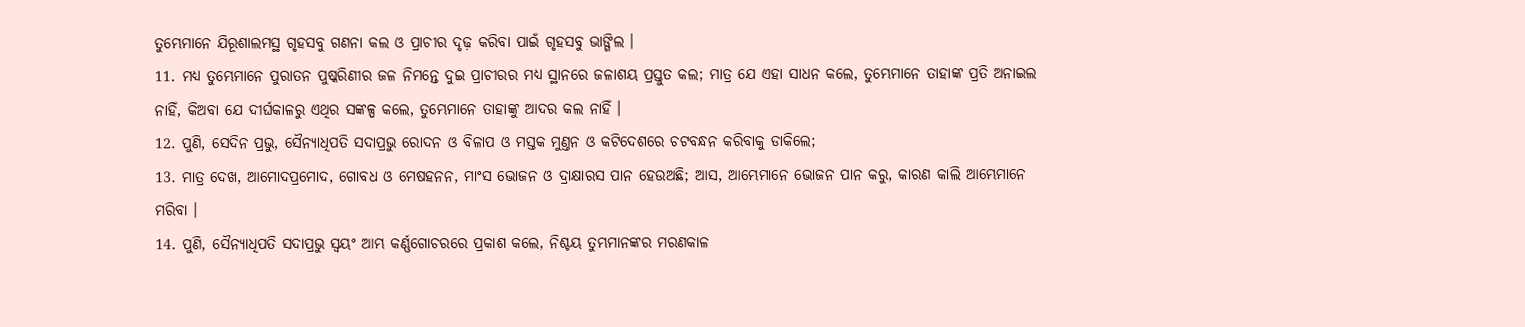ତୁମ୍ଭେମାନେ ଯିରୂଶାଲମସ୍ଥ ଗୃହସବୁ ଗଣନା କଲ ଓ ପ୍ରାଚୀର ଦୃଢ଼ କରିବା ପାଇଁ ଗୃହସବୁ ଭାଙ୍ଗିଲ ।
11. ମଧ୍ୟ ତୁମ୍ଭେମାନେ ପୁରାତନ ପୁଷ୍କରିଣୀର ଜଳ ନିମନ୍ତେ ଦୁଇ ପ୍ରାଚୀରର ମଧ୍ୟ ସ୍ଥାନରେ ଜଳାଶୟ ପ୍ରସ୍ତୁତ କଲ; ମାତ୍ର ଯେ ଏହା ସାଧନ କଲେ, ତୁମ୍ଭେମାନେ ତାହାଙ୍କ ପ୍ରତି ଅନାଇଲ ନାହିଁ, କିଅବା ଯେ ଦୀର୍ଘକାଳରୁ ଏଥିର ସଙ୍କଳ୍ପ କଲେ, ତୁମ୍ଭେମାନେ ତାହାଙ୍କୁ ଆଦର କଲ ନାହିଁ ।
12. ପୁଣି, ସେଦିନ ପ୍ରଭୁ, ସୈନ୍ୟାଧିପତି ସଦାପ୍ରଭୁ ରୋଦନ ଓ ବିଳାପ ଓ ମସ୍ତକ ମୁଣ୍ତନ ଓ କଟିଦେଶରେ ଚଟବନ୍ଧନ କରିବାକୁ ଡାକିଲେ;
13. ମାତ୍ର ଦେଖ, ଆମୋଦପ୍ରମୋଦ, ଗୋବଧ ଓ ମେଷହନନ, ମାଂସ ଭୋଜନ ଓ ଦ୍ରାକ୍ଷାରସ ପାନ ହେଉଅଛି; ଆସ, ଆମ୍ଭେମାନେ ଭୋଜନ ପାନ କରୁ, କାରଣ କାଲି ଆମ୍ଭେମାନେ ମରିବା ।
14. ପୁଣି, ସୈନ୍ୟାଧିପତି ସଦାପ୍ରଭୁ ସ୍ଵୟଂ ଆମ୍ଭ କର୍ଣ୍ଣଗୋଚରରେ ପ୍ରକାଶ କଲେ, ନିଶ୍ଚୟ ତୁମ୍ଭମାନଙ୍କର ମରଣକାଳ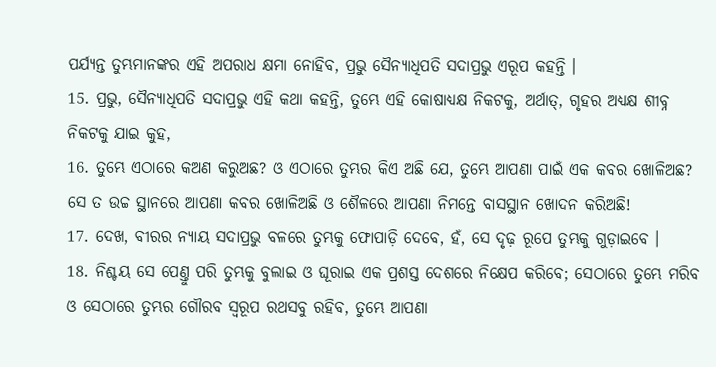ପର୍ଯ୍ୟନ୍ତ ତୁମ୍ଭମାନଙ୍କର ଏହି ଅପରାଧ କ୍ଷମା ନୋହିବ, ପ୍ରଭୁ ସୈନ୍ୟାଧିପତି ସଦାପ୍ରଭୁ ଏରୂପ କହନ୍ତି ।
15. ପ୍ରଭୁ, ସୈନ୍ୟାଧିପତି ସଦାପ୍ରଭୁ ଏହି କଥା କହନ୍ତି, ତୁମ୍ଭେ ଏହି କୋଷାଧ୍ୟକ୍ଷ ନିକଟକୁ, ଅର୍ଥାତ୍, ଗୃହର ଅଧ୍ୟକ୍ଷ ଶୀବ୍ନ ନିକଟକୁ ଯାଇ କୁହ,
16. ତୁମ୍ଭେ ଏଠାରେ କଅଣ କରୁଅଛ? ଓ ଏଠାରେ ତୁମ୍ଭର କିଏ ଅଛି ଯେ, ତୁମ୍ଭେ ଆପଣା ପାଇଁ ଏକ କବର ଖୋଳିଅଛ? ସେ ତ ଉଚ୍ଚ ସ୍ଥାନରେ ଆପଣା କବର ଖୋଳିଅଛି ଓ ଶୈଳରେ ଆପଣା ନିମନ୍ତେ ବାସସ୍ଥାନ ଖୋଦନ କରିଅଛି!
17. ଦେଖ, ବୀରର ନ୍ୟାୟ ସଦାପ୍ରଭୁ ବଳରେ ତୁମ୍ଭକୁ ଫୋପାଡ଼ି ଦେବେ, ହଁ, ସେ ଦୃଢ଼ ରୂପେ ତୁମ୍ଭକୁ ଗୁଡ଼ାଇବେ ।
18. ନିଶ୍ଚୟ ସେ ପେଣ୍ତୁ ପରି ତୁମ୍ଭକୁ ବୁଲାଇ ଓ ଘୂରାଇ ଏକ ପ୍ରଶସ୍ତ ଦେଶରେ ନିକ୍ଷେପ କରିବେ; ସେଠାରେ ତୁମ୍ଭେ ମରିବ ଓ ସେଠାରେ ତୁମ୍ଭର ଗୌରବ ସ୍ଵରୂପ ରଥସବୁ ରହିବ, ତୁମ୍ଭେ ଆପଣା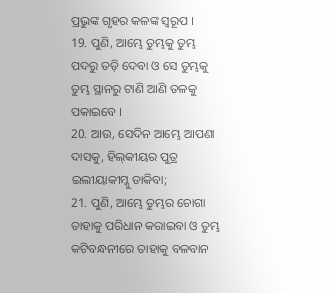ପ୍ରଭୁଙ୍କ ଗୃହର କଳଙ୍କ ସ୍ଵରୂପ ।
19. ପୁଣି, ଆମ୍ଭେ ତୁମ୍ଭକୁ ତୁମ୍ଭ ପଦରୁ ତଡ଼ି ଦେବା ଓ ସେ ତୁମ୍ଭକୁ ତୁମ୍ଭ ସ୍ଥାନରୁ ଟାଣି ଆଣି ତଳକୁ ପକାଇବେ ।
20. ଆଉ, ସେଦିନ ଆମ୍ଭେ ଆପଣା ଦାସକୁ, ହିଲ୍‍କୀୟର ପୁତ୍ର ଇଲୀୟାକୀମ୍କୁ ଡାକିବା;
21. ପୁଣି, ଆମ୍ଭେ ତୁମ୍ଭର ଚୋଗା ତାହାକୁ ପରିଧାନ କରାଇବା ଓ ତୁମ୍ଭ କଟିବନ୍ଧନୀରେ ତାହାକୁ ବଳବାନ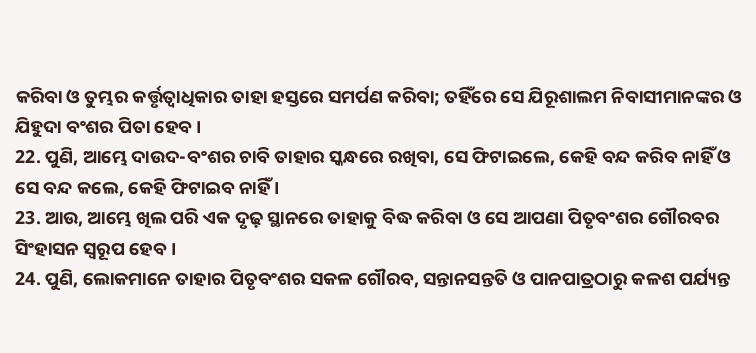କରିବା ଓ ତୁମ୍ଭର କର୍ତ୍ତୃତ୍ଵାଧିକାର ତାହା ହସ୍ତରେ ସମର୍ପଣ କରିବା; ତହିଁରେ ସେ ଯିରୂଶାଲମ ନିବାସୀମାନଙ୍କର ଓ ଯିହୁଦା ବଂଶର ପିତା ହେବ ।
22. ପୁଣି, ଆମ୍ଭେ ଦାଉଦ-ବଂଶର ଚାବି ତାହାର ସ୍କନ୍ଧରେ ରଖିବା, ସେ ଫିଟାଇଲେ, କେହି ବନ୍ଦ କରିବ ନାହିଁ ଓ ସେ ବନ୍ଦ କଲେ, କେହି ଫିଟାଇବ ନାହିଁ ।
23. ଆଉ, ଆମ୍ଭେ ଖିଲ ପରି ଏକ ଦୃଢ଼ ସ୍ଥାନରେ ତାହାକୁ ବିଦ୍ଧ କରିବା ଓ ସେ ଆପଣା ପିତୃବଂଶର ଗୌରବର ସିଂହାସନ ସ୍ଵରୂପ ହେବ ।
24. ପୁଣି, ଲୋକମାନେ ତାହାର ପିତୃବଂଶର ସକଳ ଗୌରବ, ସନ୍ତାନସନ୍ତତି ଓ ପାନପାତ୍ରଠାରୁ କଳଶ ପର୍ଯ୍ୟନ୍ତ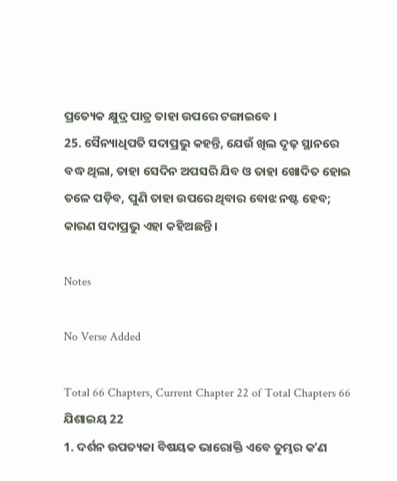ପ୍ରତ୍ୟେକ କ୍ଷୁଦ୍ର ପାତ୍ର ତାହା ଉପରେ ଟଙ୍ଗାଇବେ ।
25. ସୈନ୍ୟାଧିପତି ସଦାପ୍ରଭୁ କହନ୍ତି, ଯେଉଁ ଖିଲ ଦୃଢ଼ ସ୍ଥାନରେ ବଦ୍ଧ ଥିଲା, ତାହା ସେଦିନ ଅପସରି ଯିବ ଓ ତାହା ଖୋଦିତ ହୋଇ ତଳେ ପଡ଼ିବ, ପୁଣି ତାହା ଉପରେ ଥିବାର ବୋଝ ନଷ୍ଟ ହେବ; କାରଣ ସଦାପ୍ରଭୁ ଏହା କହିଅଛନ୍ତି ।

Notes

No Verse Added

Total 66 Chapters, Current Chapter 22 of Total Chapters 66
ଯିଶାଇୟ 22
1. ଦର୍ଶନ ଉପତ୍ୟକା ବିଷୟକ ଭାରୋକ୍ତି ଏବେ ତୁମ୍ଭର କʼଣ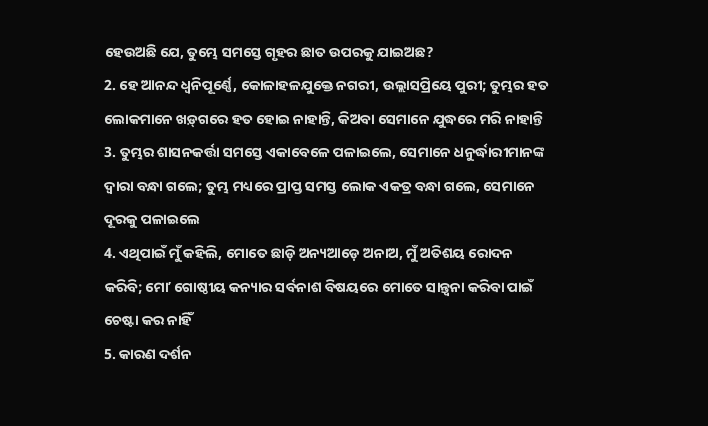ହେଉଅଛି ଯେ, ତୁମ୍ଭେ ସମସ୍ତେ ଗୃହର ଛାତ ଉପରକୁ ଯାଇଅଛ?
2. ହେ ଆନନ୍ଦ ଧ୍ଵନିପୂର୍ଣ୍ଣେ, କୋଳାହଳଯୁକ୍ତେ ନଗରୀ, ଉଲ୍ଲାସପ୍ରିୟେ ପୁରୀ; ତୁମ୍ଭର ହତ ଲୋକମାନେ ଖଡ଼୍‍ଗରେ ହତ ହୋଇ ନାହାନ୍ତି, କିଅବା ସେମାନେ ଯୁଦ୍ଧରେ ମରି ନାହାନ୍ତି
3. ତୁମ୍ଭର ଶାସନକର୍ତ୍ତା ସମସ୍ତେ ଏକାବେଳେ ପଳାଇଲେ, ସେମାନେ ଧନୁର୍ଦ୍ଧାରୀମାନଙ୍କ ଦ୍ଵାରା ବନ୍ଧା ଗଲେ; ତୁମ୍ଭ ମଧ୍ୟରେ ପ୍ରାପ୍ତ ସମସ୍ତ ଲୋକ ଏକତ୍ର ବନ୍ଧା ଗଲେ, ସେମାନେ ଦୂରକୁ ପଳାଇଲେ
4. ଏଥିପାଇଁ ମୁଁ କହିଲି, ମୋତେ ଛାଡ଼ି ଅନ୍ୟଆଡ଼େ ଅନାଅ, ମୁଁ ଅତିଶୟ ରୋଦନ କରିବି; ମୋʼ ଗୋଷ୍ଠୀୟ କନ୍ୟାର ସର୍ବନାଶ ବିଷୟରେ ମୋତେ ସାନ୍ତ୍ଵନା କରିବା ପାଇଁ ଚେଷ୍ଟା କର ନାହିଁ
5. କାରଣ ଦର୍ଶନ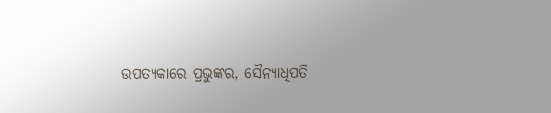ଉପତ୍ୟକାରେ ପ୍ରଭୁଙ୍କର, ସୈନ୍ୟାଧିପତି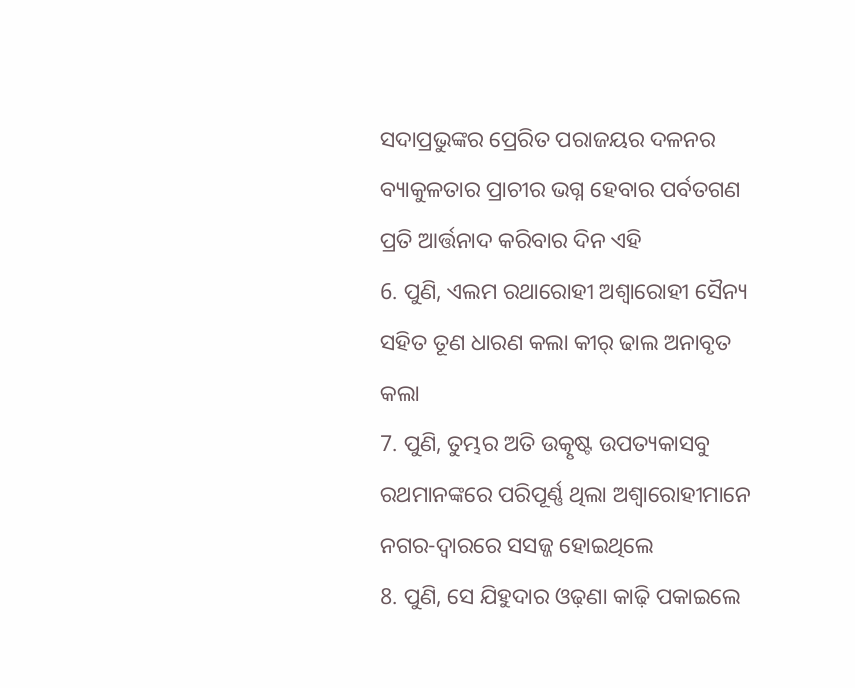ସଦାପ୍ରଭୁଙ୍କର ପ୍ରେରିତ ପରାଜୟର ଦଳନର ବ୍ୟାକୁଳତାର ପ୍ରାଚୀର ଭଗ୍ନ ହେବାର ପର୍ବତଗଣ ପ୍ରତି ଆର୍ତ୍ତନାଦ କରିବାର ଦିନ ଏହି
6. ପୁଣି, ଏଲମ ରଥାରୋହୀ ଅଶ୍ଵାରୋହୀ ସୈନ୍ୟ ସହିତ ତୂଣ ଧାରଣ କଲା କୀର୍ ଢାଲ ଅନାବୃତ କଲା
7. ପୁଣି, ତୁମ୍ଭର ଅତି ଉତ୍କୃଷ୍ଟ ଉପତ୍ୟକାସବୁ ରଥମାନଙ୍କରେ ପରିପୂର୍ଣ୍ଣ ଥିଲା ଅଶ୍ଵାରୋହୀମାନେ ନଗର-ଦ୍ଵାରରେ ସସଜ୍ଜ ହୋଇଥିଲେ
8. ପୁଣି, ସେ ଯିହୁଦାର ଓଢ଼ଣା କାଢ଼ି ପକାଇଲେ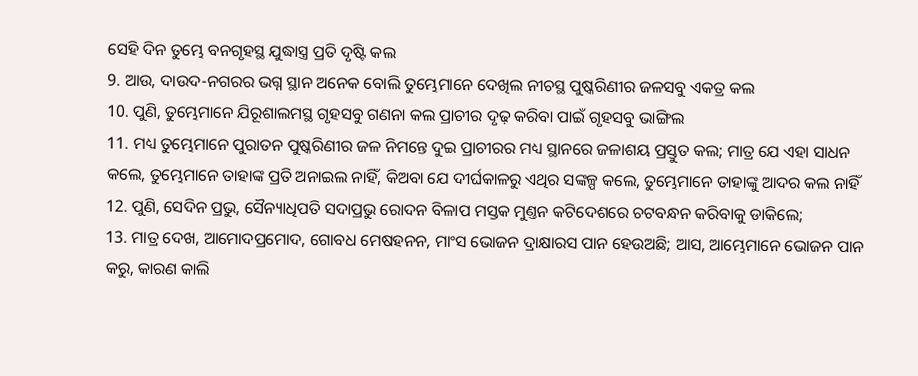ସେହି ଦିନ ତୁମ୍ଭେ ବନଗୃହସ୍ଥ ଯୁଦ୍ଧାସ୍ତ୍ର ପ୍ରତି ଦୃଷ୍ଟି କଲ
9. ଆଉ, ଦାଉଦ-ନଗରର ଭଗ୍ନ ସ୍ଥାନ ଅନେକ ବୋଲି ତୁମ୍ଭେମାନେ ଦେଖିଲ ନୀଚସ୍ଥ ପୁଷ୍କରିଣୀର ଜଳସବୁ ଏକତ୍ର କଲ
10. ପୁଣି, ତୁମ୍ଭେମାନେ ଯିରୂଶାଲମସ୍ଥ ଗୃହସବୁ ଗଣନା କଲ ପ୍ରାଚୀର ଦୃଢ଼ କରିବା ପାଇଁ ଗୃହସବୁ ଭାଙ୍ଗିଲ
11. ମଧ୍ୟ ତୁମ୍ଭେମାନେ ପୁରାତନ ପୁଷ୍କରିଣୀର ଜଳ ନିମନ୍ତେ ଦୁଇ ପ୍ରାଚୀରର ମଧ୍ୟ ସ୍ଥାନରେ ଜଳାଶୟ ପ୍ରସ୍ତୁତ କଲ; ମାତ୍ର ଯେ ଏହା ସାଧନ କଲେ, ତୁମ୍ଭେମାନେ ତାହାଙ୍କ ପ୍ରତି ଅନାଇଲ ନାହିଁ, କିଅବା ଯେ ଦୀର୍ଘକାଳରୁ ଏଥିର ସଙ୍କଳ୍ପ କଲେ, ତୁମ୍ଭେମାନେ ତାହାଙ୍କୁ ଆଦର କଲ ନାହିଁ
12. ପୁଣି, ସେଦିନ ପ୍ରଭୁ, ସୈନ୍ୟାଧିପତି ସଦାପ୍ରଭୁ ରୋଦନ ବିଳାପ ମସ୍ତକ ମୁଣ୍ତନ କଟିଦେଶରେ ଚଟବନ୍ଧନ କରିବାକୁ ଡାକିଲେ;
13. ମାତ୍ର ଦେଖ, ଆମୋଦପ୍ରମୋଦ, ଗୋବଧ ମେଷହନନ, ମାଂସ ଭୋଜନ ଦ୍ରାକ୍ଷାରସ ପାନ ହେଉଅଛି; ଆସ, ଆମ୍ଭେମାନେ ଭୋଜନ ପାନ କରୁ, କାରଣ କାଲି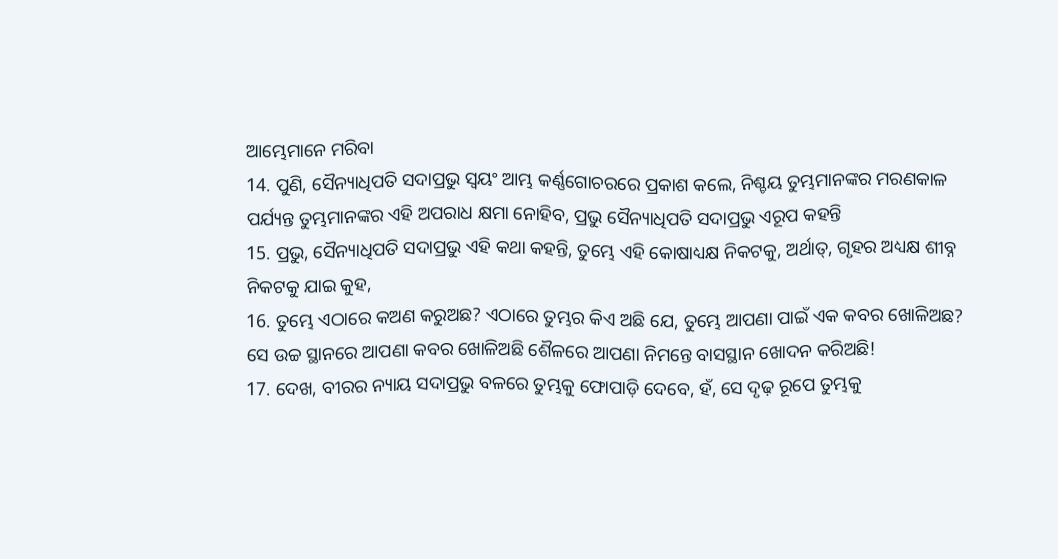ଆମ୍ଭେମାନେ ମରିବା
14. ପୁଣି, ସୈନ୍ୟାଧିପତି ସଦାପ୍ରଭୁ ସ୍ଵୟଂ ଆମ୍ଭ କର୍ଣ୍ଣଗୋଚରରେ ପ୍ରକାଶ କଲେ, ନିଶ୍ଚୟ ତୁମ୍ଭମାନଙ୍କର ମରଣକାଳ ପର୍ଯ୍ୟନ୍ତ ତୁମ୍ଭମାନଙ୍କର ଏହି ଅପରାଧ କ୍ଷମା ନୋହିବ, ପ୍ରଭୁ ସୈନ୍ୟାଧିପତି ସଦାପ୍ରଭୁ ଏରୂପ କହନ୍ତି
15. ପ୍ରଭୁ, ସୈନ୍ୟାଧିପତି ସଦାପ୍ରଭୁ ଏହି କଥା କହନ୍ତି, ତୁମ୍ଭେ ଏହି କୋଷାଧ୍ୟକ୍ଷ ନିକଟକୁ, ଅର୍ଥାତ୍, ଗୃହର ଅଧ୍ୟକ୍ଷ ଶୀବ୍ନ ନିକଟକୁ ଯାଇ କୁହ,
16. ତୁମ୍ଭେ ଏଠାରେ କଅଣ କରୁଅଛ? ଏଠାରେ ତୁମ୍ଭର କିଏ ଅଛି ଯେ, ତୁମ୍ଭେ ଆପଣା ପାଇଁ ଏକ କବର ଖୋଳିଅଛ? ସେ ଉଚ୍ଚ ସ୍ଥାନରେ ଆପଣା କବର ଖୋଳିଅଛି ଶୈଳରେ ଆପଣା ନିମନ୍ତେ ବାସସ୍ଥାନ ଖୋଦନ କରିଅଛି!
17. ଦେଖ, ବୀରର ନ୍ୟାୟ ସଦାପ୍ରଭୁ ବଳରେ ତୁମ୍ଭକୁ ଫୋପାଡ଼ି ଦେବେ, ହଁ, ସେ ଦୃଢ଼ ରୂପେ ତୁମ୍ଭକୁ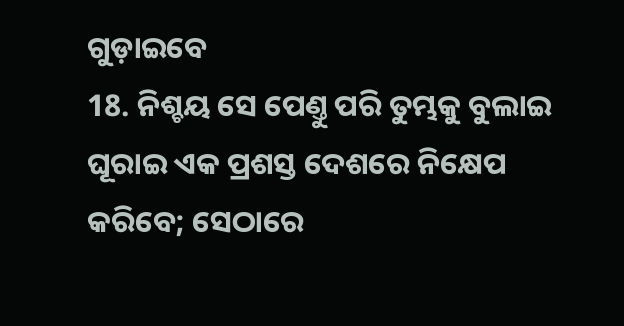ଗୁଡ଼ାଇବେ
18. ନିଶ୍ଚୟ ସେ ପେଣ୍ତୁ ପରି ତୁମ୍ଭକୁ ବୁଲାଇ ଘୂରାଇ ଏକ ପ୍ରଶସ୍ତ ଦେଶରେ ନିକ୍ଷେପ କରିବେ; ସେଠାରେ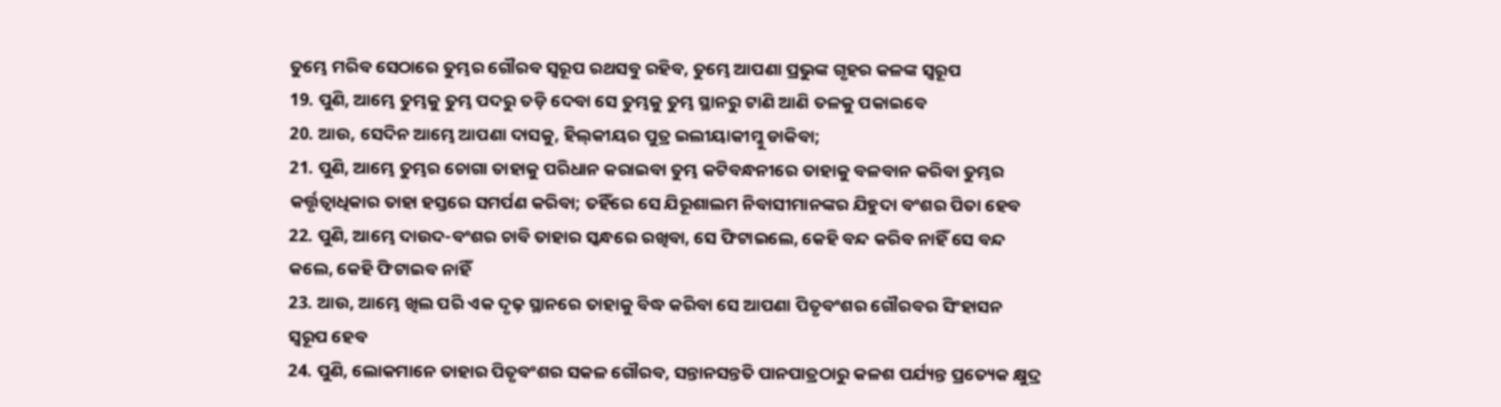ତୁମ୍ଭେ ମରିବ ସେଠାରେ ତୁମ୍ଭର ଗୌରବ ସ୍ଵରୂପ ରଥସବୁ ରହିବ, ତୁମ୍ଭେ ଆପଣା ପ୍ରଭୁଙ୍କ ଗୃହର କଳଙ୍କ ସ୍ଵରୂପ
19. ପୁଣି, ଆମ୍ଭେ ତୁମ୍ଭକୁ ତୁମ୍ଭ ପଦରୁ ତଡ଼ି ଦେବା ସେ ତୁମ୍ଭକୁ ତୁମ୍ଭ ସ୍ଥାନରୁ ଟାଣି ଆଣି ତଳକୁ ପକାଇବେ
20. ଆଉ, ସେଦିନ ଆମ୍ଭେ ଆପଣା ଦାସକୁ, ହିଲ୍‍କୀୟର ପୁତ୍ର ଇଲୀୟାକୀମ୍କୁ ଡାକିବା;
21. ପୁଣି, ଆମ୍ଭେ ତୁମ୍ଭର ଚୋଗା ତାହାକୁ ପରିଧାନ କରାଇବା ତୁମ୍ଭ କଟିବନ୍ଧନୀରେ ତାହାକୁ ବଳବାନ କରିବା ତୁମ୍ଭର କର୍ତ୍ତୃତ୍ଵାଧିକାର ତାହା ହସ୍ତରେ ସମର୍ପଣ କରିବା; ତହିଁରେ ସେ ଯିରୂଶାଲମ ନିବାସୀମାନଙ୍କର ଯିହୁଦା ବଂଶର ପିତା ହେବ
22. ପୁଣି, ଆମ୍ଭେ ଦାଉଦ-ବଂଶର ଚାବି ତାହାର ସ୍କନ୍ଧରେ ରଖିବା, ସେ ଫିଟାଇଲେ, କେହି ବନ୍ଦ କରିବ ନାହିଁ ସେ ବନ୍ଦ କଲେ, କେହି ଫିଟାଇବ ନାହିଁ
23. ଆଉ, ଆମ୍ଭେ ଖିଲ ପରି ଏକ ଦୃଢ଼ ସ୍ଥାନରେ ତାହାକୁ ବିଦ୍ଧ କରିବା ସେ ଆପଣା ପିତୃବଂଶର ଗୌରବର ସିଂହାସନ ସ୍ଵରୂପ ହେବ
24. ପୁଣି, ଲୋକମାନେ ତାହାର ପିତୃବଂଶର ସକଳ ଗୌରବ, ସନ୍ତାନସନ୍ତତି ପାନପାତ୍ରଠାରୁ କଳଶ ପର୍ଯ୍ୟନ୍ତ ପ୍ରତ୍ୟେକ କ୍ଷୁଦ୍ର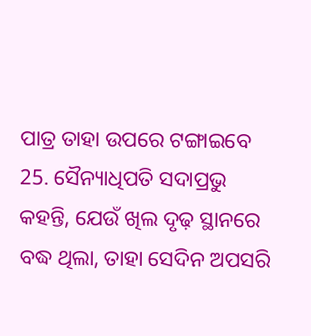ପାତ୍ର ତାହା ଉପରେ ଟଙ୍ଗାଇବେ
25. ସୈନ୍ୟାଧିପତି ସଦାପ୍ରଭୁ କହନ୍ତି, ଯେଉଁ ଖିଲ ଦୃଢ଼ ସ୍ଥାନରେ ବଦ୍ଧ ଥିଲା, ତାହା ସେଦିନ ଅପସରି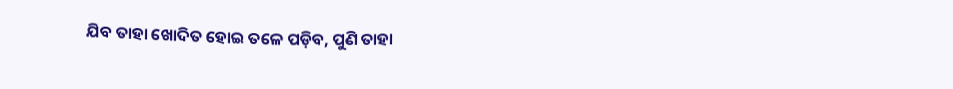ଯିବ ତାହା ଖୋଦିତ ହୋଇ ତଳେ ପଡ଼ିବ, ପୁଣି ତାହା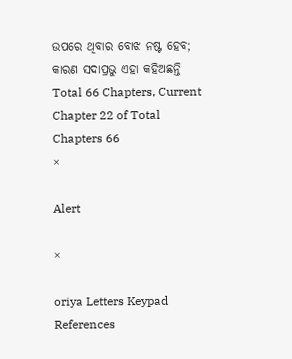ଉପରେ ଥିବାର ବୋଝ ନଷ୍ଟ ହେବ; କାରଣ ସଦାପ୍ରଭୁ ଏହା କହିଅଛନ୍ତି
Total 66 Chapters, Current Chapter 22 of Total Chapters 66
×

Alert

×

oriya Letters Keypad References